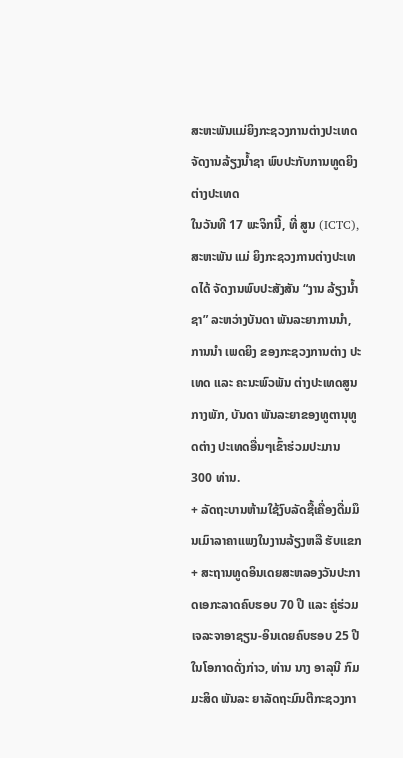ສະຫະພັນແມ່ຍິງກະຊວງການຕ່າງປະເທດຈັດງານລ້ຽງນ້ຳຊາ ພົບປະກັບການທູດຍິງຕ່າງປະເທດ
ໃນວັນທີ 17 ພະຈິກນີ້, ທີ່ ສູນ (ICTC), ສະຫະພັນ ແມ່ ຍິງກະຊວງການຕ່າງປະເທດໄດ້ ຈັດງານພົບປະສັງສັນ “ງານ ລ້ຽງນ້ຳຊາ” ລະຫວ່າງບັນດາ ພັນລະຍາການນຳ, ການນຳ ເພດຍິງ ຂອງກະຊວງການຕ່າງ ປະເທດ ແລະ ຄະນະພົວພັນ ຕ່າງປະເທດສູນກາງພັກ, ບັນດາ ພັນລະຍາຂອງທູຕານຸທູດຕ່າງ ປະເທດອື່ນໆເຂົ້າຮ່ວມປະມານ 300 ທ່ານ.
+ ລັດຖະບານຫ້າມໃຊ້ງົບລັດຊື້ເຄື່ອງດື່ມມຶນເມົາລາຄາແພງໃນງານລ້ຽງຫລື ຮັບແຂກ
+ ສະຖານທູດອິນເດຍສະຫລອງວັນປະກາດເອກະລາດຄົບຮອບ 70 ປີ ແລະ ຄູ່ຮ່ວມເຈລະຈາອາຊຽນ-ອິນເດຍຄົບຮອບ 25 ປີ
ໃນໂອກາດດັ່ງກ່າວ, ທ່ານ ນາງ ອາລຸນີ ກົມມະສິດ ພັນລະ ຍາລັດຖະມົນຕີກະຊວງກາ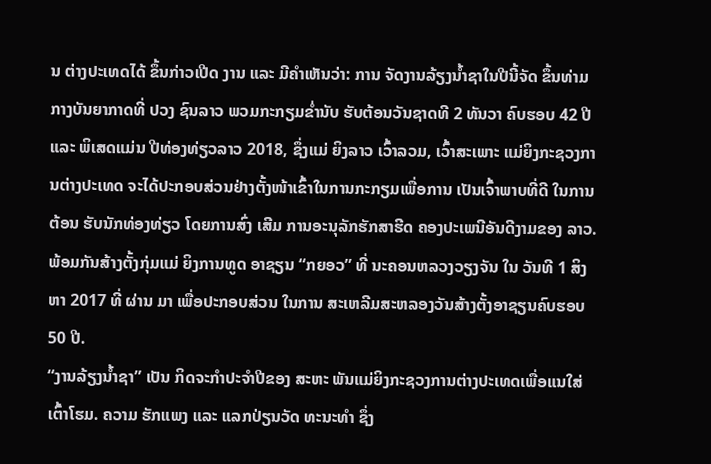ນ ຕ່າງປະເທດໄດ້ ຂຶ້ນກ່າວເປີດ ງານ ແລະ ມີຄຳເຫັນວ່າ: ການ ຈັດງານລ້ຽງນ້ຳຊາໃນປີນີ້ຈັດ ຂຶ້ນທ່າມກາງບັນຍາກາດທີ່ ປວງ ຊົນລາວ ພວມກະກຽມຂ່ຳນັບ ຮັບຕ້ອນວັນຊາດທີ 2 ທັນວາ ຄົບຮອບ 42 ປີ ແລະ ພິເສດແມ່ນ ປີທ່ອງທ່ຽວລາວ 2018, ຊຶ່ງແມ່ ຍິງລາວ ເວົ້າລວມ, ເວົ້າສະເພາະ ແມ່ຍິງກະຊວງການຕ່າງປະເທດ ຈະໄດ້ປະກອບສ່ວນຢ່າງຕັ້ງໜ້າເຂົ້າໃນການກະກຽມເພື່ອການ ເປັນເຈົ້າພາບທີ່ດີ ໃນການຕ້ອນ ຮັບນັກທ່ອງທ່ຽວ ໂດຍການສົ່ງ ເສີມ ການອະນຸລັກຮັກສາຮີດ ຄອງປະເພນີອັນດີງາມຂອງ ລາວ. ພ້ອມກັນສ້າງຕັ້ງກຸ່ມແມ່ ຍິງການທູດ ອາຊຽນ “ກຍອວ” ທີ່ ນະຄອນຫລວງວຽງຈັນ ໃນ ວັນທີ 1 ສິງຫາ 2017 ທີ່ ຜ່ານ ມາ ເພື່ອປະກອບສ່ວນ ໃນການ ສະເຫລີມສະຫລອງວັນສ້າງຕັ້ງອາຊຽນຄົບຮອບ 50 ປີ.
“ງານລ້ຽງນ້ຳຊາ” ເປັນ ກິດຈະກຳປະຈຳປີຂອງ ສະຫະ ພັນແມ່ຍິງກະຊວງການຕ່າງປະເທດເພື່ອແນໃສ່ເຕົ້າໂຮມ. ຄວາມ ຮັກແພງ ແລະ ແລກປ່ຽນວັດ ທະນະທຳ ຊຶ່ງ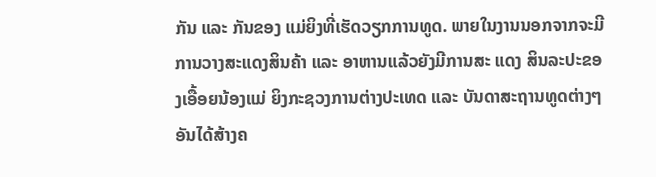ກັນ ແລະ ກັນຂອງ ແມ່ຍິງທີ່ເຮັດວຽກການທູດ. ພາຍໃນງານນອກຈາກຈະມີ ການວາງສະແດງສິນຄ້າ ແລະ ອາຫານແລ້ວຍັງມີການສະ ແດງ ສິນລະປະຂອງເອື້ອຍນ້ອງແມ່ ຍິງກະຊວງການຕ່າງປະເທດ ແລະ ບັນດາສະຖານທູດຕ່າງໆ ອັນໄດ້ສ້າງຄ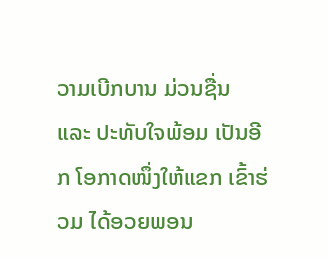ວາມເບີກບານ ມ່ວນຊື່ນ ແລະ ປະທັບໃຈພ້ອມ ເປັນອີກ ໂອກາດໜຶ່ງໃຫ້ແຂກ ເຂົ້າຮ່ວມ ໄດ້ອວຍພອນ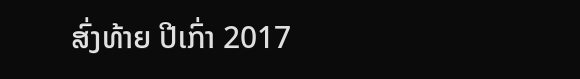ສົ່ງທ້າຍ ປີເກົ່າ 2017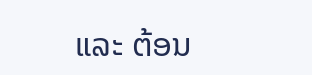ແລະ ຕ້ອນ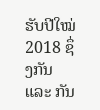ຮັບປີໃໝ່ 2018 ຊຶ່ງກັນ ແລະ ກັນ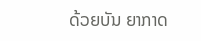ດ້ວຍບັນ ຍາກາດ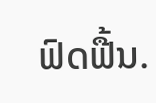ຟົດຟື້ນ.